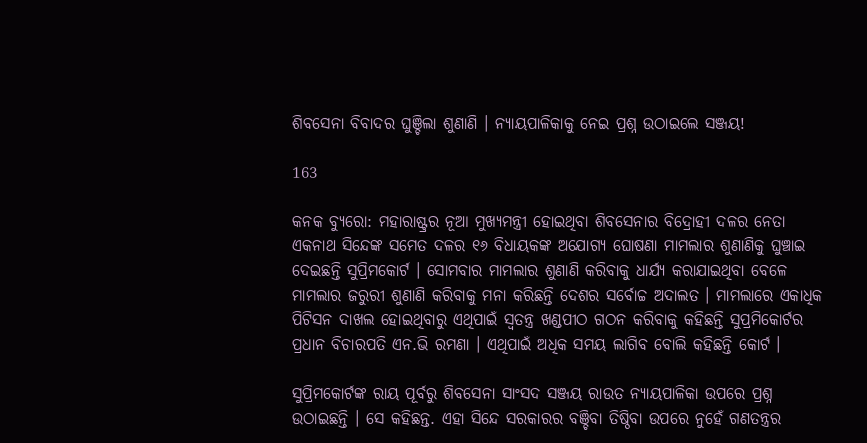ଶିବସେନା ବିବାଦର ଘୁଞ୍ଚିଲା ଶୁଣାଣି । ନ୍ୟାୟପାଳିକାକୁ ନେଇ ପ୍ରଶ୍ନ ଉଠାଇଲେ ସଞ୍ଜୟ!

163

କନକ ବ୍ୟୁରୋ: ମହାରାଷ୍ଟ୍ରର ନୂଆ ମୁଖ୍ୟମନ୍ତ୍ରୀ ହୋଇଥିବା ଶିବସେନାର ବିଦ୍ରୋହୀ ଦଳର ନେତା ଏକନାଥ ସିନ୍ଦେଙ୍କ ସମେତ ଦଳର ୧୬ ବିଧାୟକଙ୍କ ଅଯୋଗ୍ୟ ଘୋଷଣା ମାମଲାର ଶୁଣାଣିକୁ ଘୁଞ୍ଚାଇ ଦେଇଛନ୍ତି ସୁପ୍ରିମକୋର୍ଟ । ସୋମବାର ମାମଲାର ଶୁଣାଣି କରିବାକୁ ଧାର୍ଯ୍ୟ କରାଯାଇଥିବା ବେଳେ ମାମଲାର ଜରୁରୀ ଶୁଣାଣି କରିବାକୁ ମନା କରିଛନ୍ତି ଦେଶର ସର୍ବୋଚ୍ଚ ଅଦାଲତ । ମାମଲାରେ ଏକାଧିକ ପିଟିସନ ଦାଖଲ ହୋଇଥିବାରୁ ଏଥିପାଇଁ ସ୍ୱତନ୍ତ୍ର ଖଣ୍ଡପୀଠ ଗଠନ କରିବାକୁ କହିଛନ୍ତି ସୁପ୍ରମିକୋର୍ଟର ପ୍ରଧାନ ବିଚାରପତି ଏନ.ଭି ରମଣା । ଏଥିପାଇଁ ଅଧିକ ସମୟ ଲାଗିବ ବୋଲି କହିଛନ୍ତି କୋର୍ଟ ।

ସୁପ୍ରିମକୋର୍ଟଙ୍କ ରାୟ ପୂର୍ବରୁ ଶିବସେନା ସାଂସଦ ସଞ୍ଜୟ ରାଉତ ନ୍ୟାୟପାଳିକା ଉପରେ ପ୍ରଶ୍ନ ଉଠାଇଛନ୍ତି । ସେ କହିଛନ୍ତ. ଏହା ସିନ୍ଦେ ସରକାରର ବଞ୍ଚିବା ତିଷ୍ଠିବା ଉପରେ ନୁହେଁ ଗଣତନ୍ତ୍ରର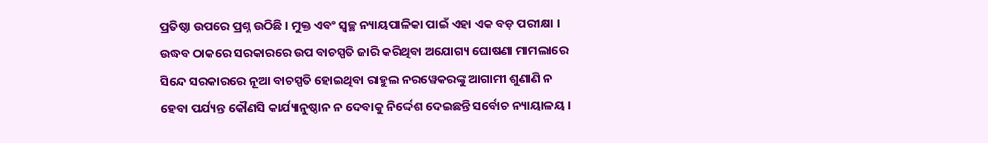ପ୍ରତିଷ୍ଠା ଉପରେ ପ୍ରଶ୍ନ ଉଠିଛି । ମୁକ୍ତ ଏବଂ ସ୍ୱଚ୍ଛ ନ୍ୟାୟପାଳିକା ପାଇଁ ଏହା ଏକ ବଡ଼ ପରୀକ୍ଷା । ଉଦ୍ଧବ ଠାକରେ ସରକାରରେ ଉପ ବାଚସ୍ପତି ଜାରି କରିଥିବା ଅଯୋଗ୍ୟ ଘୋଷଣା ମାମଲାରେ ସିନ୍ଦେ ସରକାରରେ ନୂଆ ବାଚସ୍ପତି ହୋଇଥିବା ରାହୁଲ ନରୱେକରଙ୍କୁ ଆଗାମୀ ଶୁଣାଣି ନ ହେବା ପର୍ଯ୍ୟନ୍ତ କୌଣସି କାର୍ଯ୍ୟାନୁଷ୍ଠାନ ନ ଦେବାକୁ ନିର୍ଦ୍ଦେଶ ଦେଇଛନ୍ତି ସର୍ବୋଚ ନ୍ୟାୟାଳୟ ।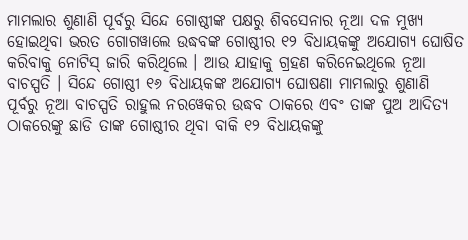ମାମଲାର ଶୁଣାଣି ପୂର୍ବରୁ ସିନ୍ଦେ ଗୋଷ୍ଠୀଙ୍କ ପକ୍ଷରୁ ଶିବସେନାର ନୂଆ ଦଳ ମୁଖ୍ୟ ହୋଇଥିବା ଭରତ ଗୋଗୱାଲେ ଉଦ୍ଧବଙ୍କ ଗୋଷ୍ଠୀର ୧୨ ବିଧାୟକଙ୍କୁ ଅଯୋଗ୍ୟ ଘୋଷିତ କରିବାକୁ ନୋଟିସ୍ ଜାରି କରିଥିଲେ । ଆଉ ଯାହାକୁ ଗ୍ରହଣ କରିନେଇଥିଲେ ନୂଆ ବାଚସ୍ପତି । ସିନ୍ଦେ ଗୋଷ୍ଠୀ ୧୬ ବିଧାୟକଙ୍କ ଅଯୋଗ୍ୟ ଘୋଷଣା ମାମଲାରୁ ଶୁଣାଣି ପୂର୍ବରୁ ନୂଆ ବାଚସ୍ପତି ରାହୁଲ ନରୱେକର ଉଦ୍ଧବ ଠାକରେ ଏବଂ ତାଙ୍କ ପୁଅ ଆଦିତ୍ୟ ଠାକରେଙ୍କୁ ଛାଡି ତାଙ୍କ ଗୋଷ୍ଠୀର ଥିବା ବାକି ୧୨ ବିଧାୟକଙ୍କୁ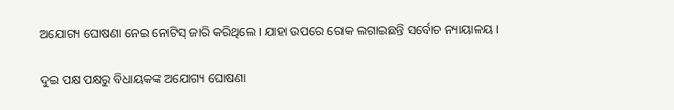ଅଯୋଗ୍ୟ ଘୋଷଣା ନେଇ ନୋଟିସ୍ ଜାରି କରିଥିଲେ । ଯାହା ଉପରେ ରୋକ ଲଗାଇଛନ୍ତି ସର୍ବୋଚ ନ୍ୟାୟାଳୟ ।

ଦୁଇ ପକ୍ଷ ପକ୍ଷରୁ ବିଧାୟକଙ୍କ ଅଯୋଗ୍ୟ ଘୋଷଣା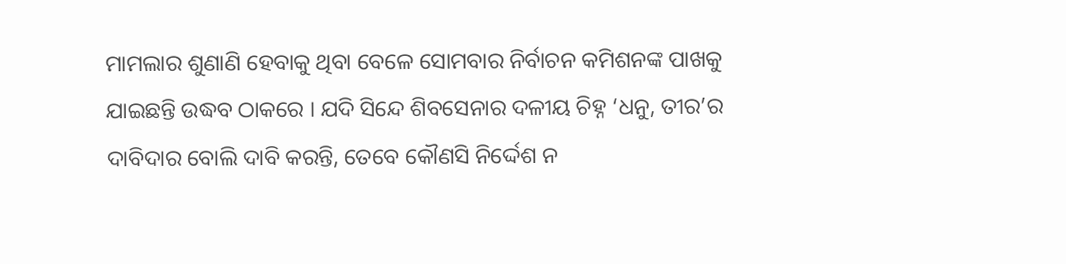ମାମଲାର ଶୁଣାଣି ହେବାକୁ ଥିବା ବେଳେ ସୋମବାର ନିର୍ବାଚନ କମିଶନଙ୍କ ପାଖକୁ ଯାଇଛନ୍ତି ଉଦ୍ଧବ ଠାକରେ । ଯଦି ସିନ୍ଦେ ଶିବସେନାର ଦଳୀୟ ଚିହ୍ନ ‘ଧନୁ, ତୀର’ର ଦାବିଦାର ବୋଲି ଦାବି କରନ୍ତି, ତେବେ କୌଣସି ନିର୍ଦ୍ଦେଶ ନ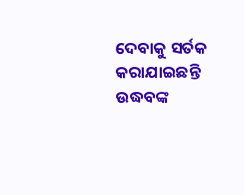ଦେବାକୁ ସର୍ତକ କରାଯାଇଛନ୍ତି ଉଦ୍ଧବଙ୍କ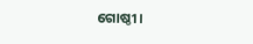ଗୋଷ୍ଠୀ ।